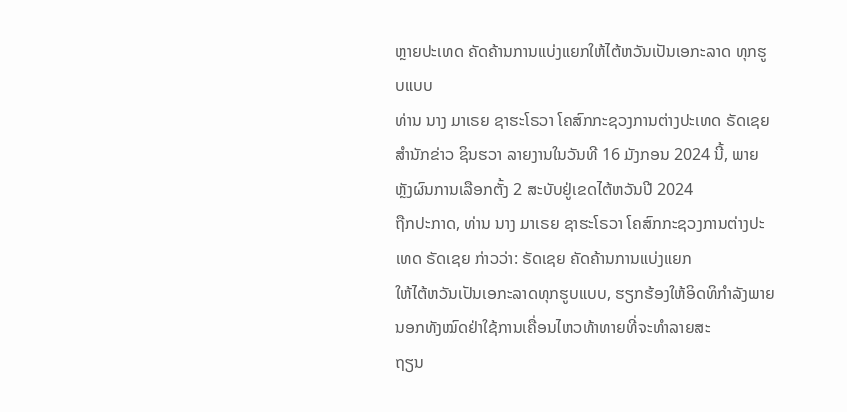ຫຼາຍປະເທດ ຄັດຄ້ານການແບ່ງແຍກໃຫ້ໄຕ້ຫວັນເປັນເອກະລາດ ທຸກຮູບແບບ
ທ່ານ ນາງ ມາເຣຍ ຊາຮະໂຣວາ ໂຄສົກກະຊວງການຕ່າງປະເທດ ຣັດເຊຍ
ສຳນັກຂ່າວ ຊິນຮວາ ລາຍງານໃນວັນທີ 16 ມັງກອນ 2024 ນີ້, ພາຍຫຼັງຜົນການເລືອກຕັ້ງ 2 ສະບັບຢູ່ເຂດໄຕ້ຫວັນປີ 2024
ຖືກປະກາດ, ທ່ານ ນາງ ມາເຣຍ ຊາຮະໂຣວາ ໂຄສົກກະຊວງການຕ່າງປະເທດ ຣັດເຊຍ ກ່າວວ່າ: ຣັດເຊຍ ຄັດຄ້ານການແບ່ງແຍກ
ໃຫ້ໄຕ້ຫວັນເປັນເອກະລາດທຸກຮູບແບບ, ຮຽກຮ້ອງໃຫ້ອິດທິກຳລັງພາຍນອກທັງໝົດຢ່າໃຊ້ການເຄື່ອນໄຫວທ້າທາຍທີ່ຈະທຳລາຍສະ
ຖຽນ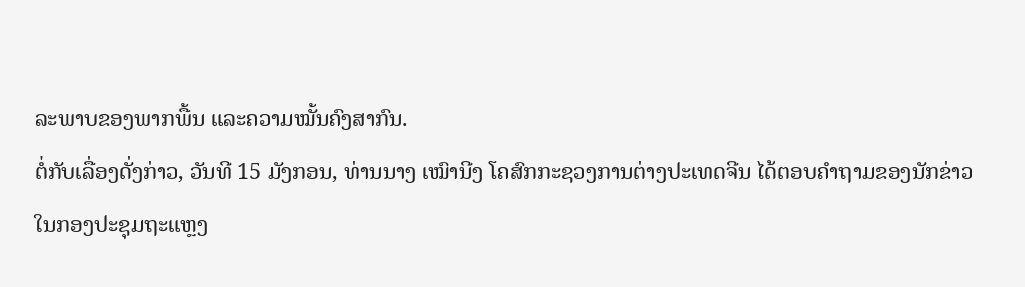ລະພາບຂອງພາກພື້ນ ແລະຄວາມໝັ້ນຄົງສາກົນ.
ຕໍ່ກັບເລື່ອງດັ່ງກ່າວ, ວັນທີ 15 ມັງກອນ, ທ່ານນາງ ເໝົານີງ ໂຄສົກກະຊວງການຕ່າງປະເທດຈີນ ໄດ້ຕອບຄຳຖາມຂອງນັກຂ່າວ
ໃນກອງປະຊຸມຖະແຫຼງ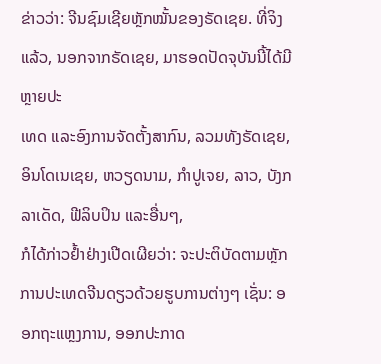ຂ່າວວ່າ: ຈີນຊົມເຊີຍຫຼັກໝັ້ນຂອງຣັດເຊຍ. ທີ່ຈິງແລ້ວ, ນອກຈາກຣັດເຊຍ, ມາຮອດປັດຈຸບັນນີ້ໄດ້ມີຫຼາຍປະ
ເທດ ແລະອົງການຈັດຕັ້ງສາກົນ, ລວມທັງຣັດເຊຍ, ອິນໂດເນເຊຍ, ຫວຽດນາມ, ກຳປູເຈຍ, ລາວ, ບັງກລາເດັດ, ຟີລິບປິນ ແລະອື່ນໆ,
ກໍໄດ້ກ່າວຢ້ຳຢ່າງເປີດເຜີຍວ່າ: ຈະປະຕິບັດຕາມຫຼັກການປະເທດຈີນດຽວດ້ວຍຮູບການຕ່າງໆ ເຊັ່ນ: ອອກຖະແຫຼງການ, ອອກປະກາດ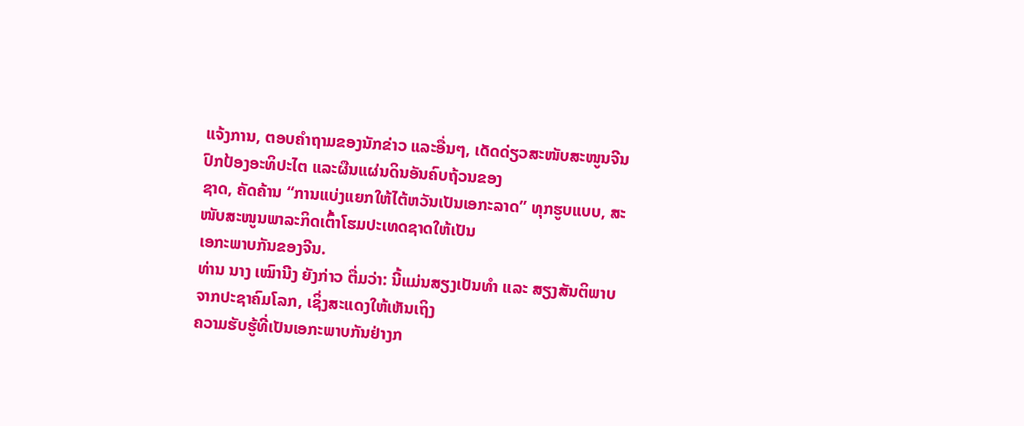ແຈ້ງການ, ຕອບຄຳຖາມຂອງນັກຂ່າວ ແລະອື່ນໆ, ເດັດດ່ຽວສະໜັບສະໜູນຈີນປົກປ້ອງອະທິປະໄຕ ແລະຜືນແຜ່ນດິນອັນຄົບຖ້ວນຂອງ
ຊາດ, ຄັດຄ້ານ “ການແບ່ງແຍກໃຫ້ໄຕ້ຫວັນເປັນເອກະລາດ” ທຸກຮູບແບບ, ສະໜັບສະໜູນພາລະກິດເຕົ້າໂຮມປະເທດຊາດໃຫ້ເປັນ
ເອກະພາບກັນຂອງຈີນ.
ທ່ານ ນາງ ເໝົານີງ ຍັງກ່າວ ຕື່ມວ່າ: ນີ້ແມ່ນສຽງເປັນທຳ ແລະ ສຽງສັນຕິພາບຈາກປະຊາຄົມໂລກ, ເຊິ່ງສະແດງໃຫ້ເຫັນເຖິງ
ຄວາມຮັບຮູ້ທີ່ເປັນເອກະພາບກັນຢ່າງກ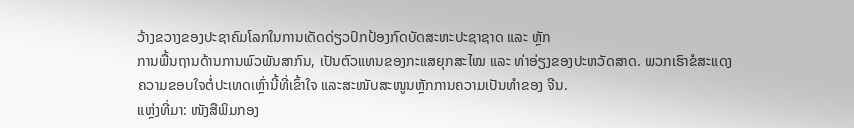ວ້າງຂວາງຂອງປະຊາຄົມໂລກໃນການເດັດດ່ຽວປົກປ້ອງກົດບັດສະຫະປະຊາຊາດ ແລະ ຫຼັກ
ການພື້ນຖານດ້ານການພົວພັນສາກົນ, ເປັນຕົວແທນຂອງກະແສຍຸກສະໄໝ ແລະ ທ່າອ່ຽງຂອງປະຫວັດສາດ. ພວກເຮົາຂໍສະແດງ
ຄວາມຂອບໃຈຕໍ່ປະເທດເຫຼົ່ານີ້ທີ່ເຂົ້າໃຈ ແລະສະໜັບສະໜູນຫຼັກການຄວາມເປັນທຳຂອງ ຈີນ.
ແຫຼ່ງທີ່ມາ: ໜັງສືພິມກອງ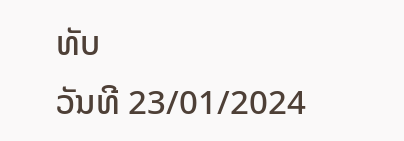ທັບ
ວັນທີ 23/01/2024